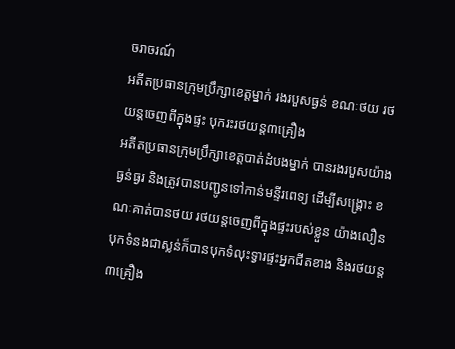ចរាចរណ៍
អតីតប្រធានក្រុមប្រឹក្សាខេត្តម្នាក់ រងរបួសធ្ងន់ ខណៈថយ រថយន្តចេញពីក្នុងផ្ទះ បុករះរថយន្ត៣គ្រឿង
អតីតប្រធានក្រុមប្រឹក្សាខេត្តបាត់ដំបងម្នាក់ បានរងរបួសយ៉ាងធ្ងន់ធ្ងរ និងត្រូវបានបញ្ជូនទៅកាន់មន្ទីរពេទ្យ ដើម្បីសង្គ្រោះ ខណៈគាត់បានថយ រថយន្តចេញពីក្នុងផ្ទះរបស់ខ្លួន យ៉ាងលឿនបុកទំនងជាស្លន់ក៏បានបុកទំលុះទ្វារផ្ទះអ្នកជីតខាង និងរថយន្ត៣គ្រឿង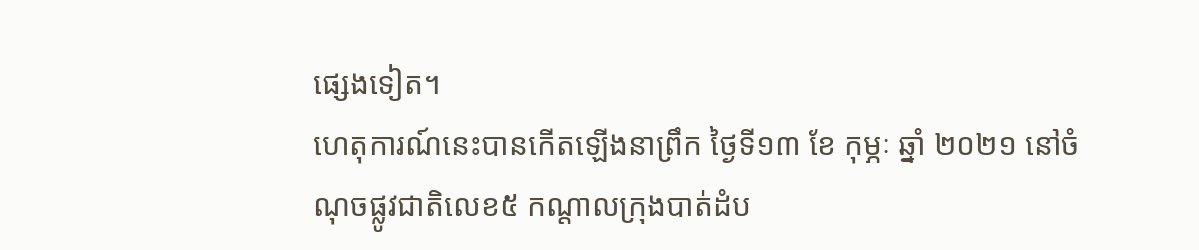ផ្សេងទៀត។
ហេតុការណ៍នេះបានកើតឡើងនាព្រឹក ថ្ងៃទី១៣ ខែ កុម្ភៈ ឆ្នាំ ២០២១ នៅចំណុចផ្លូវជាតិលេខ៥ កណ្តាលក្រុងបាត់ដំប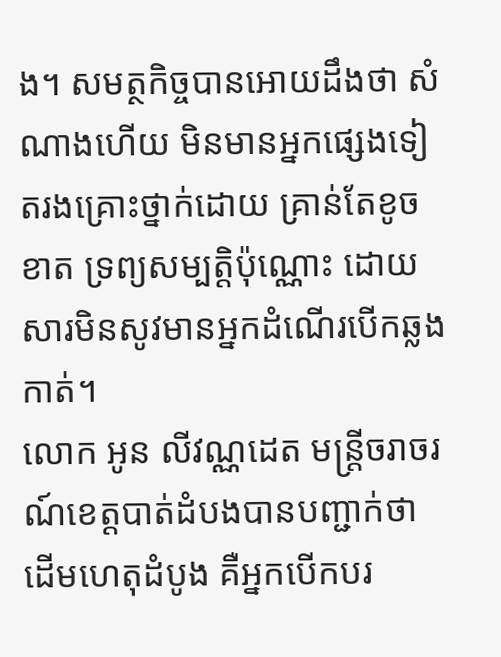ង។ សមត្ថកិច្ចបានអោយដឹងថា សំណាងហើយ មិនមានអ្នកផ្សេងទៀតរងគ្រោះថ្នាក់ដោយ គ្រាន់តែខូចខាត ទ្រព្យសម្បត្តិប៉ុណ្ណោះ ដោយសារមិនសូវមានអ្នកដំណើរបើកឆ្លងកាត់។
លោក អូន លីវណ្ណដេត មន្រ្តីចរាចរណ៍ខេត្តបាត់ដំបងបានបញ្ជាក់ថា ដើមហេតុដំបូង គឺអ្នកបើកបរ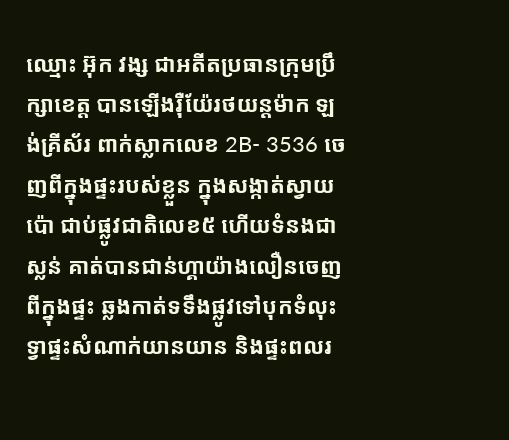ឈ្មោះ អ៊ុក វង្ស ជាអតីតប្រធានក្រុមប្រឹក្សាខេត្ត បានឡើងរ៉ឺយ៉ែរថយន្តម៉ាក ឡង់គ្រីស័រ ពាក់ស្លាកលេខ 2B- 3536 ចេញពីក្នុងផ្ទះរបស់ខ្លួន ក្នុងសង្កាត់ស្វាយប៉ោ ជាប់ផ្លូវជាតិលេខ៥ ហើយទំនងជាស្លន់ គាត់បានជាន់ហ្គាយ៉ាងលឿនចេញពីក្នុងផ្ទះ ឆ្លងកាត់ទទឹងផ្លូវទៅបុកទំលុះទ្វាផ្ទះសំណាក់យានយាន និងផ្ទះពលរ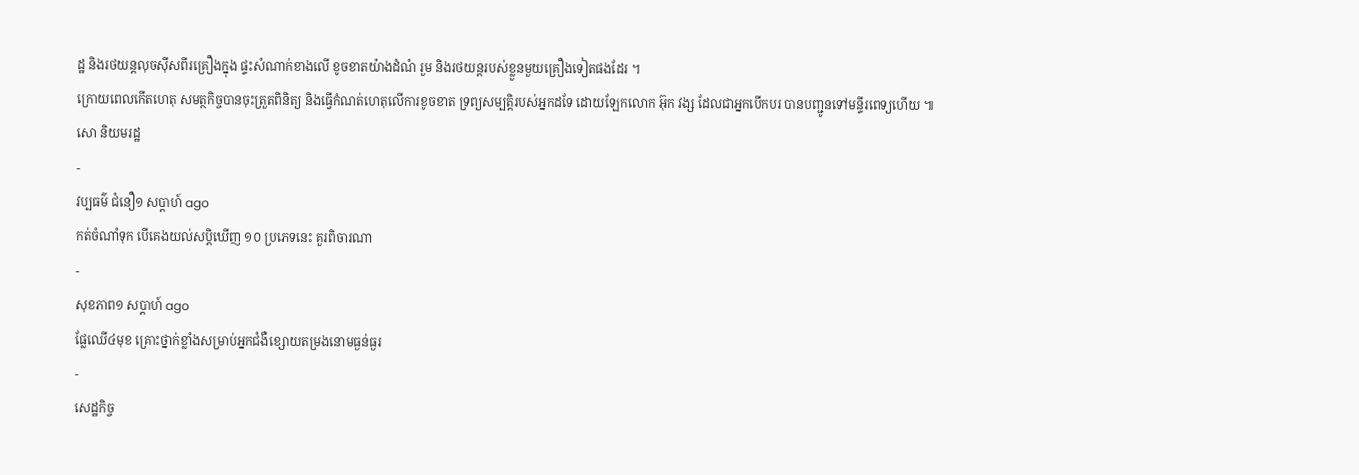ដ្ឋ និងរថយន្តលុចស៊ីសពីរគ្រឿងក្នុង ផ្ទះសំណាក់ខាងលើ ខូចខាតយ៉ាងដំណំ រួម និងរថយន្តរបស់ខ្លួនមួយគ្រឿងទៀតផងដែរ ។
ក្រោយពេលកើតហេតុ សមត្ថកិច្ចបានចុះត្រួតពិនិត្យ និងធ្វើកំណត់ហេតុលើការខូចខាត ទ្រព្យសម្បត្តិរបស់អ្នកដទែ ដោយឡែកលោក អ៊ុក វង្ស ដែលជាអ្នកបើកបរ បានបញ្ជូនទៅមន្ទីរពេទ្យហើយ ៕
សោ និយមរដ្ឋ
-
វប្បធម៌ ជំនឿ១ សប្តាហ៍ ago
កត់ចំណាំទុក បើគេងយល់សប្តិឃើញ ១០ ប្រភេទនេះ គួរពិចារណា
-
សុខភាព១ សប្តាហ៍ ago
ផ្លែឈើ៤មុខ គ្រោះថ្នាក់ខ្លាំងសម្រាប់អ្នកជំងឺខ្សោយតម្រងនោមធ្ងន់ធ្ងរ
-
សេដ្ឋកិច្ច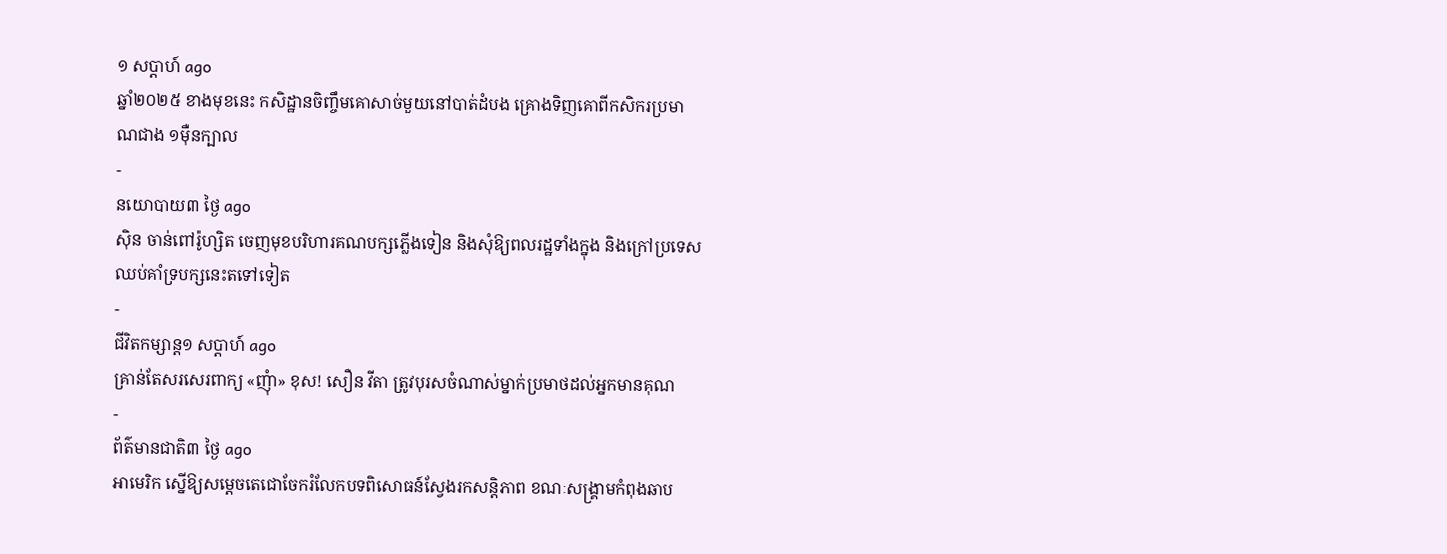១ សប្តាហ៍ ago
ឆ្នាំ២០២៥ ខាងមុខនេះ កសិដ្ឋានចិញ្ចឹមគោសាច់មួយនៅបាត់ដំបង គ្រោងទិញគោពីកសិករប្រមាណជាង ១ម៉ឺនក្បាល
-
នយោបាយ៣ ថ្ងៃ ago
ស៊ិន ចាន់ពៅរ៉ូហ្សិត ចេញមុខបរិហារគណបក្សភ្លើងទៀន និងសុំឱ្យពលរដ្ឋទាំងក្នុង និងក្រៅប្រទេសឈប់គាំទ្របក្សនេះតទៅទៀត
-
ជីវិតកម្សាន្ដ១ សប្តាហ៍ ago
គ្រាន់តែសរសេរពាក្យ «ញុំា» ខុស! សឿន វីតា ត្រូវបុរសចំណាស់ម្នាក់ប្រមាថដល់អ្នកមានគុណ
-
ព័ត៌មានជាតិ៣ ថ្ងៃ ago
អាមេរិក ស្នើឱ្យសម្ដេចតេជោចែករំលែកបទពិសោធន៍ស្វែងរកសន្តិភាព ខណៈសង្រ្គាមកំពុងឆាប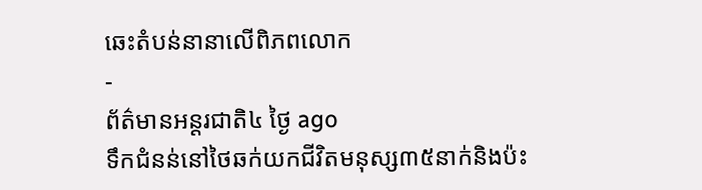ឆេះតំបន់នានាលើពិភពលោក
-
ព័ត៌មានអន្ដរជាតិ៤ ថ្ងៃ ago
ទឹកជំនន់នៅថៃឆក់យកជីវិតមនុស្ស៣៥នាក់និងប៉ះ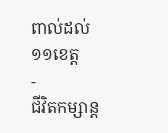ពាល់ដល់១១ខេត្ត
-
ជីវិតកម្សាន្ដ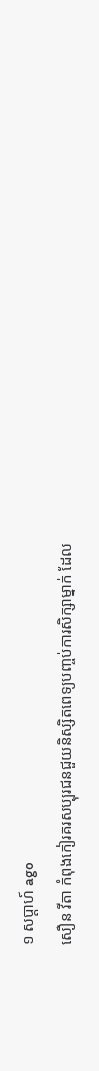១ សប្តាហ៍ ago
សឿន វីតា កំពុងកៀរគរសប្បុរជនជួយនិស្សិតពេទ្យបញ្ចប់ការសិក្សាម្នាក់ ដែល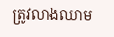ត្រូវលាងឈាម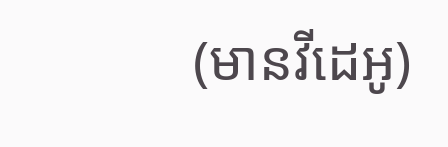(មានវីដេអូ)